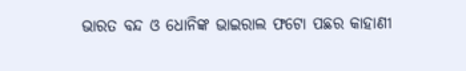ଭାରତ ବନ୍ଦ ଓ ଧୋନିଙ୍କ ଭାଇରାଲ ଫଟୋ ପଛର କାହାଣୀ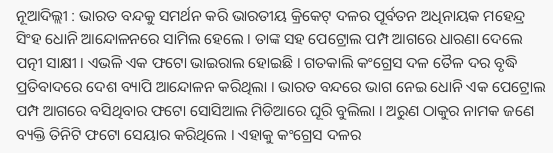ନୂଆଦିଲ୍ଲୀ : ଭାରତ ବନ୍ଦକୁ ସମର୍ଥନ କରି ଭାରତୀୟ କ୍ରିକେଟ୍ ଦଳର ପୂର୍ବତନ ଅଧିନାୟକ ମହେନ୍ଦ୍ର ସିଂହ ଧୋନି ଆନ୍ଦୋଳନରେ ସାମିଲ ହେଲେ । ତାଙ୍କ ସହ ପେଟ୍ରୋଲ ପମ୍ପ ଆଗରେ ଧାରଣା ଦେଲେ ପତ୍ନୀ ସାକ୍ଷୀ । ଏଭଳି ଏକ ଫଟୋ ଭାଇରାଲ ହୋଇଛି । ଗତକାଲି କଂଗ୍ରେସ ଦଳ ତୈଳ ଦର ବୃଦ୍ଧି ପ୍ରତିବାଦରେ ଦେଶ ବ୍ୟାପି ଆନ୍ଦୋଳନ କରିଥିଲା । ଭାରତ ବନ୍ଦରେ ଭାଗ ନେଇ ଧୋନି ଏକ ପେଟ୍ରୋଲ ପମ୍ପ ଆଗରେ ବସିଥିବାର ଫଟୋ ସୋସିଆଲ ମିଡିଆରେ ଘୂରି ବୁଲିଲା । ଅରୁଣ ଠାକୁର ନାମକ ଜଣେ ବ୍ୟକ୍ତି ତିନିଟି ଫଟୋ ସେୟାର କରିଥିଲେ । ଏହାକୁ କଂଗ୍ରେସ ଦଳର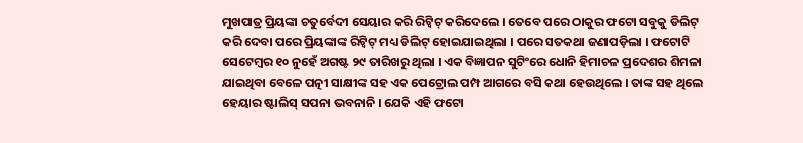ମୁଖପାତ୍ର ପ୍ରିୟଙ୍କା ଚତୁର୍ବେଦୀ ସେୟାର କରି ରିଟ୍ବିଟ୍ କରିଦେଲେ । ତେବେ ପରେ ଠାକୁର ଫଟୋ ସବୁକୁ ଡିଲିଟ୍ କରି ଦେବା ପରେ ପ୍ରିୟଙ୍କାଙ୍କ ରିଟ୍ବିଟ୍ ମଧ୍ୟ ଡିଲିଟ୍ ହୋଇଯାଇଥିଲା । ପରେ ସତକଥା ଜଣାପଡ଼ିଲା । ଫଟୋଟି ସେଟେମ୍ବର ୧୦ ନୁହେଁ ଅଗଷ୍ଟ ୨୯ ତାରିଖରୁ ଥିଲା । ଏକ ବିଜ୍ଞାପନ ସୁଟିଂରେ ଧୋନି ହିମାଚଳ ପ୍ରଦେଶର ଶିମଳା ଯାଇଥିବା ବେଳେ ପତ୍ନୀ ସାକ୍ଷୀଙ୍କ ସହ ଏକ ପେଟ୍ରୋଲ ପମ୍ପ ଆଗରେ ବସି କଥା ହେଉଥିଲେ । ତାଙ୍କ ସହ ଥିଲେ ହେୟାର ଷ୍ଟାଲିସ୍ ସପନା ଭବନାନି । ଯେକି ଏହି ଫଟୋ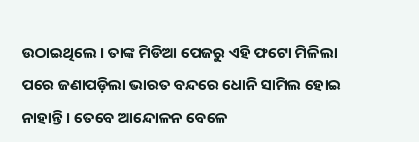ଉଠାଇଥିଲେ । ତାଙ୍କ ମିଡିଆ ପେଜରୁ ଏହି ଫଟୋ ମିଳିଲା ପରେ ଜଣାପଡ଼ିଲା ଭାରତ ବନ୍ଦରେ ଧୋନି ସାମିଲ ହୋଇ ନାହାନ୍ତି । ତେବେ ଆନ୍ଦୋଳନ ବେଳେ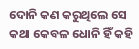ଦୋନି କଣ କରୁଥିଲେ ସେ କଥା କେବଳ ଧୋନି ହିଁ କହି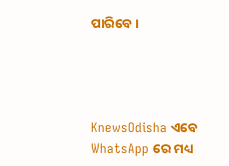ପାରିବେ ।




KnewsOdisha ଏବେ WhatsApp ରେ ମଧ୍ୟ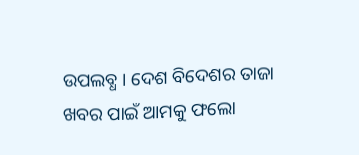ଉପଲବ୍ଧ । ଦେଶ ବିଦେଶର ତାଜା ଖବର ପାଇଁ ଆମକୁ ଫଲୋ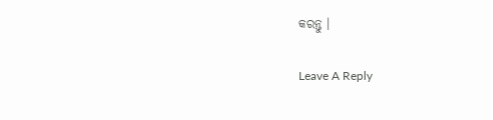କରନ୍ତୁ ।

Leave A Reply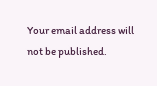Your email address will not be published.